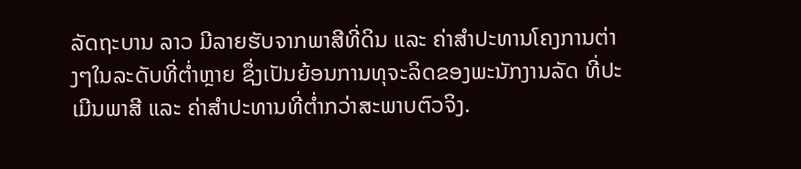ລັດຖະບານ ລາວ ມີລາຍຮັບຈາກພາສີທີ່ດິນ ແລະ ຄ່າສຳປະທານໂຄງການຕ່າງໆໃນລະດັບທີ່ຕ່ຳຫຼາຍ ຊຶ່ງເປັນຍ້ອນການທຸຈະລິດຂອງພະນັກງານລັດ ທີ່ປະເມີນພາສີ ແລະ ຄ່າສຳປະທານທີ່ຕ່ຳກວ່າສະພາບຕົວຈິງ.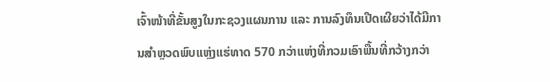ເຈົ້າໜ້າທີ່ຂັ້ນສູງໃນກະຊວງແຜນການ ແລະ ການລົງທຶນເປີດເຜີຍວ່າໄດ້ມີການສຳຫຼວດພົບແຫຼ່ງແຮ່ທາດ 570 ກວ່າແຫ່ງທີ່ກວມເອົາພື້ນທີ່ກວ້າງກວ່າ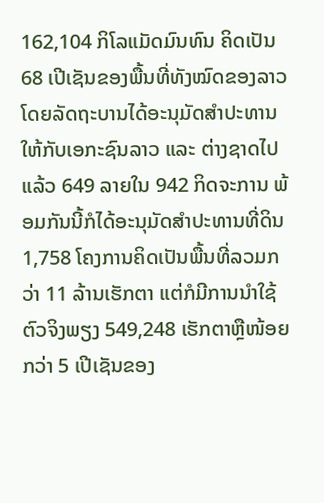162,104 ກິໂລແມັດມົນທົນ ຄິດເປັນ 68 ເປີເຊັນຂອງພື້ນທີ່ທັງໝົດຂອງລາວໂດຍລັດຖະບານໄດ້ອະນຸມັດສຳປະທານໃຫ້ກັບເອກະຊົນລາວ ແລະ ຕ່າງຊາດໄປແລ້ວ 649 ລາຍໃນ 942 ກິດຈະການ ພ້ອມກັນນີ້ກໍໄດ້ອະນຸມັດສຳປະທານທີ່ດິນ 1,758 ໂຄງການຄິດເປັນພື້ນທີ່ລວມກວ່າ 11 ລ້ານເຮັກຕາ ແຕ່ກໍມີການນຳໃຊ້ຕົວຈິງພຽງ 549,248 ເຮັກຕາຫຼືໜ້ອຍກວ່າ 5 ເປີເຊັນຂອງ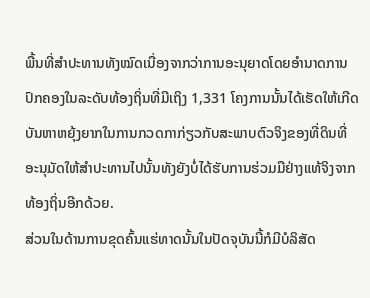ພື້ນທີ່ສຳປະທານທັງໝົດເນື່ອງຈາກວ່າການອະນຸຍາດໂດຍອຳນາດການປົກຄອງໃນລະດັບທ້ອງຖິ່ນທີ່ມີເຖິງ 1,331 ໂຄງການນັ້ນໄດ້ເຮັດໃຫ້ເກີດບັນຫາຫຍຸ້ງຍາກໃນການກວດກາກ່ຽວກັບສະພາບຕົວຈິງຂອງທີ່ດິນທີ່ ອະນຸມັດໃຫ້ສຳປະທານໄປນັ້ນທັງຍັງບໍ່ໄດ້ຮັບການຮ່ວມມືຢ່າງແທ້ຈິງຈາກທ້ອງຖິ່ນອີກດ້ວຍ.
ສ່ວນໃນດ້ານການຂຸດຄົ້ນແຮ່ທາດນັ້ນໃນປັດຈຸບັນນີ້ກໍມີບໍລິສັດ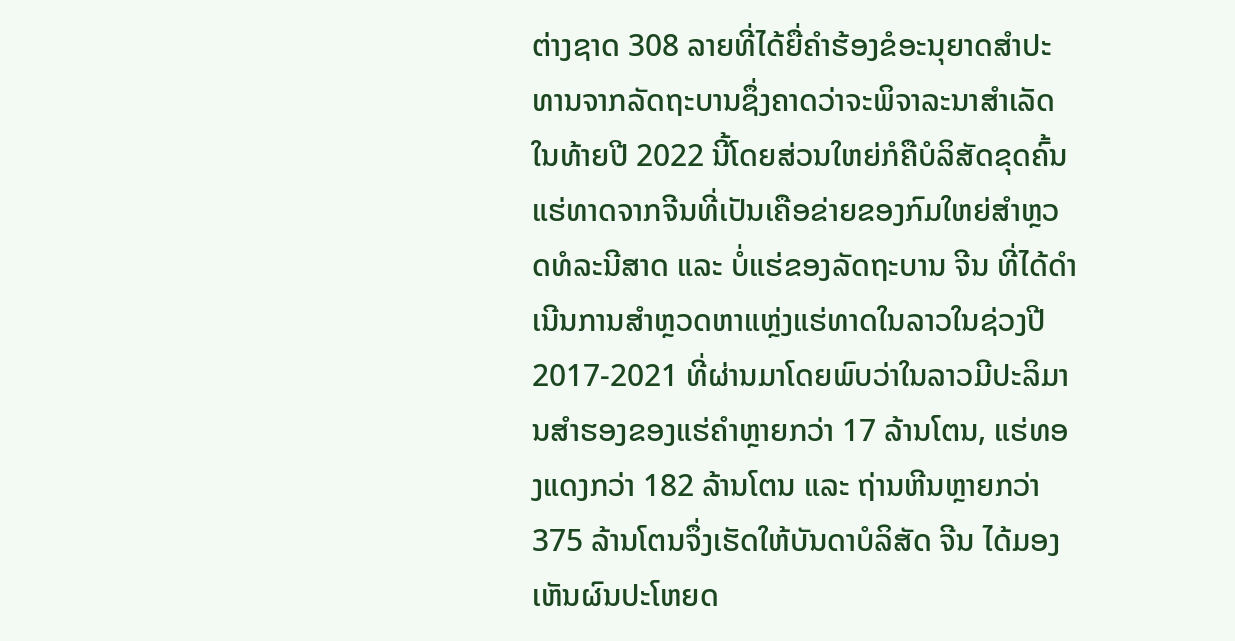ຕ່າງຊາດ 308 ລາຍທີ່ໄດ້ຍື່ຄຳຮ້ອງຂໍອະນຸຍາດສຳປະທານຈາກລັດຖະບານຊຶ່ງຄາດວ່າຈະພິຈາລະນາສຳເລັດໃນທ້າຍປີ 2022 ນີ້ໂດຍສ່ວນໃຫຍ່ກໍຄືບໍລິສັດຂຸດຄົ້ນແຮ່ທາດຈາກຈີນທີ່ເປັນເຄືອຂ່າຍຂອງກົມໃຫຍ່ສຳຫຼວດທໍລະນີສາດ ແລະ ບໍ່ແຮ່ຂອງລັດຖະບານ ຈີນ ທີ່ໄດ້ດຳເນີນການສຳຫຼວດຫາແຫຼ່ງແຮ່ທາດໃນລາວໃນຊ່ວງປີ 2017-2021 ທີ່ຜ່ານມາໂດຍພົບວ່າໃນລາວມີປະລິມານສຳຮອງຂອງແຮ່ຄຳຫຼາຍກວ່າ 17 ລ້ານໂຕນ, ແຮ່ທອງແດງກວ່າ 182 ລ້ານໂຕນ ແລະ ຖ່ານຫີນຫຼາຍກວ່າ 375 ລ້ານໂຕນຈຶ່ງເຮັດໃຫ້ບັນດາບໍລິສັດ ຈີນ ໄດ້ມອງເຫັນຜົນປະໂຫຍດ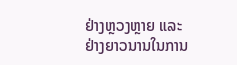ຢ່າງຫຼວງຫຼາຍ ແລະ ຢ່າງຍາວນານໃນການ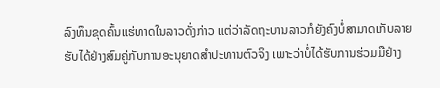ລົງທຶນຂຸດຄົ້ນແຮ່ທາດໃນລາວດັ່ງກ່າວ ແຕ່ວ່າລັດຖະບານລາວກໍຍັງຄົງບໍ່ສາມາດເກັບລາຍຮັບໄດ້ຢ່າງສົມຄູ່ກັບການອະນຸຍາດສຳປະທານຕົວຈິງ ເພາະວ່າບໍ່ໄດ້ຮັບການຮ່ວມມືຢ່າງ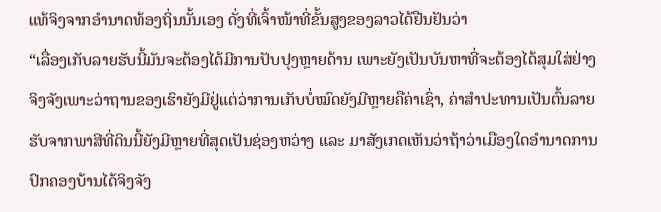ແທ້ຈິງຈາກອຳນາດທ້ອງຖິ່ນນັ້ນເອງ ດັ່ງທີ່ເຈົ້າໜ້າທີ່ຂັ້ນສູງຂອງລາວໄດ້ຢືນຢັນວ່າ
“ເລື່ອງເກັບລາຍຮັບນີ້ມັນຈະຕ້ອງໄດ້ມີການປັບປຸງຫຼາຍດ້ານ ເພາະຍັງເປັນບັນຫາທີ່ຈະຕ້ອງໄດ້ສຸມໃສ່ຢ່າງ ຈິງຈັງເພາະວ່າຖານຂອງເຮົາຍັງມີຢູ່ແຕ່ວ່າການເກັບບໍ່ໝົດຍັງມີຫຼາຍຄືຄ່າເຊົ່າ, ຄ່າສຳປະທານເປັນຕົ້ນລາຍຮັບຈາກພາສີທີ່ດິນນີ້ຍັງມີຫຼາຍທີ່ສຸດເປັນຊ່ອງຫວ່າງ ແລະ ມາສັງເກດເຫັນວ່າຖ້າວ່າເມືອງໃດອຳນາດການປົກຄອງບ້ານໄດ້ຈິງຈັງ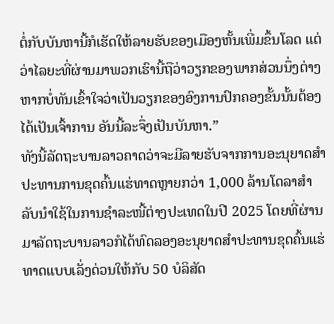ຕໍ່ກັບບັນຫານີ້ກໍເຮັດໃຫ້ລາຍຮັບຂອງເມືອງຫັ້ນເພີ່ມຂຶ້ນໂລດ ແຕ່ວ່າໄລຍະທີ່ຜ່ານມາພວກເຮົານີ້ຖືວ່າວຽກຂອງພາກສ່ວນນຶ່ງຕ່າງຫາກບໍ່ທັນເຂົ້າໃຈວ່າເປັນວຽກຂອງອົງການປົກຄອງຂັ້ນນັ້ນຕ້ອງໄດ້ເປັນເຈົ້າການ ອັນນີ້ລະຈຶ່ງເປັນບັນຫາ.”
ທັງນີ້ລັດຖະບານລາວຄາດວ່າຈະມີລາຍຮັບຈາກການອະນຸຍາດສຳປະທານການຂຸດຄົ້ນແຮ່ທາດຫຼາຍກວ່າ 1,000 ລ້ານໂດລາສຳລັບນຳໃຊ້ໃນການຊຳລະໜີ້ຕ່າງປະເທດໃນປີ 2025 ໂດຍທີ່ຜ່ານມາລັດຖະບານລາວກໍໄດ້ທົດລອງອະນຸຍາດສຳປະທານຂຸດຄົ້ນແຮ່ທາດແບບເລັ່ງດ່ວນໃຫ້ກັບ 50 ບໍລິສັດ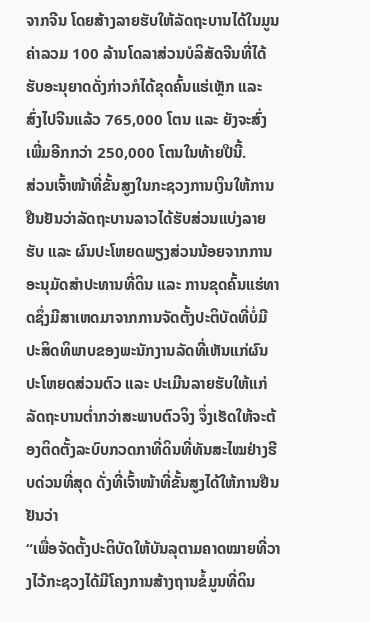ຈາກຈີນ ໂດຍສ້າງລາຍຮັບໃຫ້ລັດຖະບານໄດ້ໃນມູນຄ່າລວມ 100 ລ້ານໂດລາສ່ວນບໍລິສັດຈີນທີ່ໄດ້ຮັບອະນຸຍາດດັ່ງກ່າວກໍໄດ້ຂຸດຄົ້ນແຮ່ເຫຼັກ ແລະ ສົ່ງໄປຈີນແລ້ວ 765,000 ໂຕນ ແລະ ຍັງຈະສົ່ງເພີ່ມອີກກວ່າ 250,000 ໂຕນໃນທ້າຍປີນີ້.
ສ່ວນເຈົ້າໜ້າທີ່ຂັ້ນສູງໃນກະຊວງການເງິນໃຫ້ການຢືນຢັນວ່າລັດຖະບານລາວໄດ້ຮັບສ່ວນແບ່ງລາຍຮັບ ແລະ ຜົນປະໂຫຍດພຽງສ່ວນນ້ອຍຈາກການອະນຸມັດສຳປະທານທີ່ດິນ ແລະ ການຂຸດຄົ້ນແຮ່ທາດຊຶ່ງມີສາເຫດມາຈາກການຈັດຕັ້ງປະຕິບັດທີ່ບໍ່ມີປະສິດທິພາບຂອງພະນັກງານລັດທີ່ເຫັນແກ່ຜົນປະໂຫຍດສ່ວນຕົວ ແລະ ປະເມີນລາຍຮັບໃຫ້ແກ່ລັດຖະບານຕ່ຳກວ່າສະພາບຕົວຈິງ ຈຶ່ງເຮັດໃຫ້ຈະຕ້ອງຕິດຕັ້ງລະບົບກວດກາທີ່ດິນທີ່ທັນສະໄໝຢ່າງຮີບດ່ວນທີ່ສຸດ ດັ່ງທີ່ເຈົ້າໜ້າທີ່ຂັ້ນສູງໄດ້ໃຫ້ການຢືນຢັນວ່າ
“ເພື່ອຈັດຕັ້ງປະຕິບັດໃຫ້ບັນລຸຕາມຄາດໝາຍທີ່ວາງໄວ້ກະຊວງໄດ້ມີໂຄງການສ້າງຖານຂໍ້ມູນທີ່ດິນ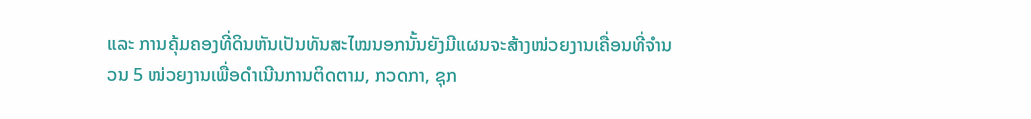ແລະ ການຄຸ້ມຄອງທີ່ດິນຫັນເປັນທັນສະໄໝນອກນັ້ນຍັງມີແຜນຈະສ້າງໜ່ວຍງານເຄື່ອນທີ່ຈຳນວນ 5 ໜ່ວຍງານເພື່ອດຳເນີນການຕິດຕາມ, ກວດກາ, ຊຸກ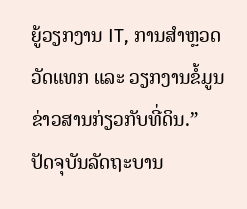ຍູ້ວຽກງານ IT, ການສຳຫຼວດວັດແທກ ແລະ ວຽກງານຂໍ້ມູນຂ່າວສານກ່ຽວກັບທີ່ດິນ.”
ປັດຈຸບັນລັດຖະບານ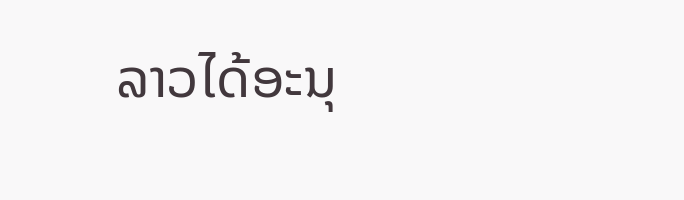ລາວໄດ້ອະນຸ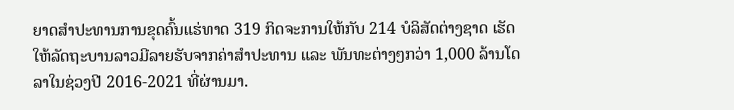ຍາດສຳປະທານການຂຸດຄົ້ນແຮ່ທາດ 319 ກິດຈະການໃຫ້ກັບ 214 ບໍລິສັດຕ່າງຊາດ ເຮັດໃຫ້ລັດຖະບານລາວມີລາຍຮັບຈາກຄ່າສຳປະທານ ແລະ ພັນທະຕ່າງໆກວ່າ 1,000 ລ້ານໂດລາໃນຊ່ວງປີ 2016-2021 ທີ່ຜ່ານມາ.